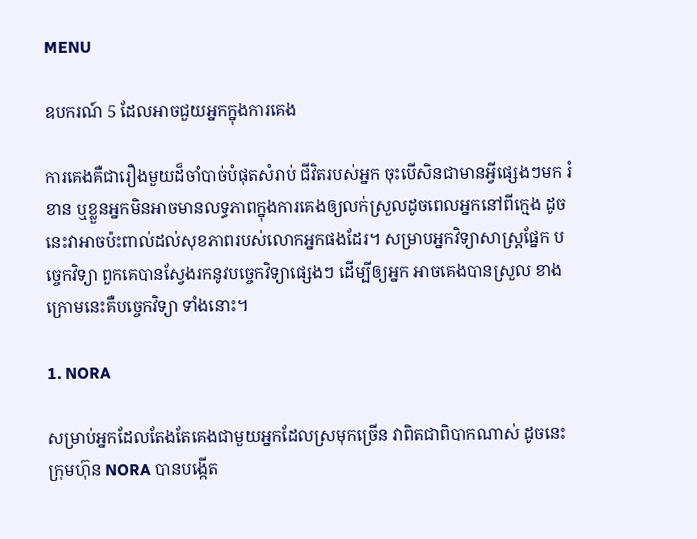MENU

ឧបករណ៍ 5 ដែលអាចជួយអ្នកក្នុងការគេង

ការគេងគឺជារឿងមួយដ៏ចាំបាច់បំផុតសំរាប់ ជីវិតរបស់អ្នក ចុះបើសិនជាមានអ្វីផ្សេងៗមក រំខាន ឬខ្លួនអ្នកមិនអាចមានលទ្ធភាពក្នុងការគេងឲ្យលក់ស្រួលដូចពេលអ្នកនៅពីក្មេង ដូចនេះវាអាចប៉ះពាល់ដល់សុខភាពរបស់លោកអ្នកផងដែរ។ សម្រាបអ្នកវិទ្យាសាស្ត្រផ្នែក បច្ចេកវិទ្យា ពួកគេបានស្វែងរកនូវបច្ចេកវិទ្យាផ្សេងៗ ដើម្បីឲ្យអ្នក អាចគេងបានស្រួល ខាងក្រោមនេះគឺបច្ចេកវិទ្យា ទាំងនោះ។

1. NORA

សម្រាប់អ្នកដែលតែងតែគេងជាមួយអ្នកដែលស្រមុកច្រើន វាពិតជាពិបាកណាស់ ដូចនេះ ក្រុមហ៊ុន NORA បានបង្កើត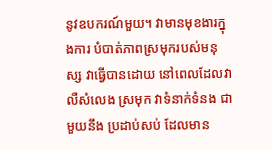នូវឧបករណ៍មួយ។ វាមានមុខងារក្នុងការ បំបាត់ភាពស្រមុករបស់មនុស្ស វាធ្វើបានដោយ នៅពេលដែលវា លឺសំលេង ស្រមុក វាទំនាក់ទំនង ជាមួយនឹង ប្រដាប់សប់ ដែលមាន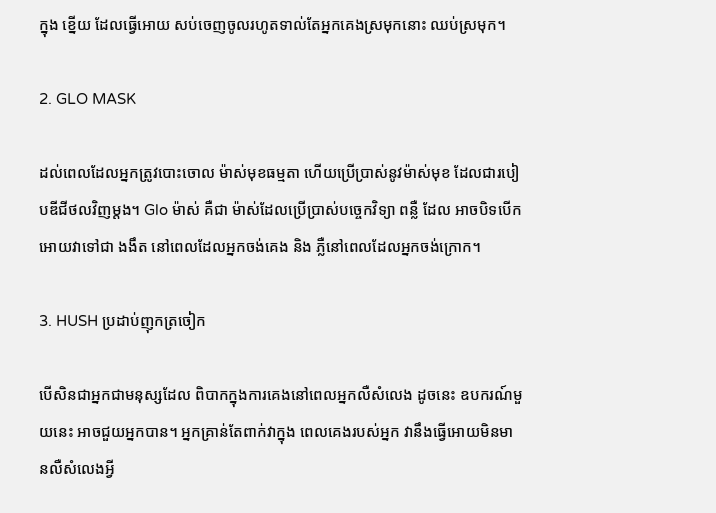ក្នុង ខ្នើយ ដែលធ្វើអោយ សប់ចេញចូលរហូតទាល់តែអ្នកគេងស្រមុកនោះ ឈប់ស្រមុក។

2. GLO MASK

ដល់ពេលដែលអ្នកត្រូវបោះចោល ម៉ាស់មុខធម្មតា ហើយប្រើប្រាស់នូវម៉ាស់មុខ ដែលជារបៀបឌីជីថលវិញម្តង។ Glo ម៉ាស់ គឺជា ម៉ាស់ដែលប្រើប្រាស់បច្ចេកវិទ្យា ពន្លឺ ដែល អាចបិទបើក អោយវាទៅជា ងងឹត នៅពេលដែលអ្នកចង់គេង និង ភ្លឺនៅពេលដែលអ្នកចង់ក្រោក។

3. HUSH ប្រដាប់ញុកត្រចៀក

បើសិនជាអ្នកជាមនុស្សដែល ពិបាកក្នុងការគេងនៅពេលអ្នកលឺសំលេង ដូចនេះ ឧបករណ៍មួយនេះ អាចជួយអ្នកបាន។ អ្នកគ្រាន់តែពាក់វាក្នុង ពេលគេងរបស់អ្នក វានឹងធ្វើអោយមិនមានលឺសំលេងអ្វី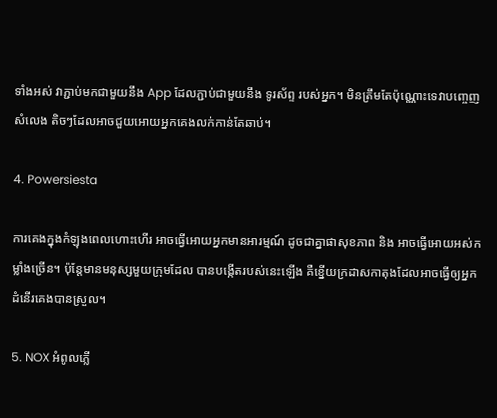ទាំងអស់ វាភ្ជាប់មកជាមួយនឹង App ដែលភ្ជាប់ជាមួយនឹង ទូរស័ព្ទ របស់អ្នក។ មិនត្រឹមតែប៉ុណ្ណោះទេវាបញ្ចេញសំលេង តិចៗដែលអាចជួយអោយអ្នកគេងលក់កាន់តែឆាប់។

4. Powersiesta

ការគេងក្នុងកំឡុងពេលហោះហើរ អាចធ្វើអោយអ្នកមានអារម្មណ៍ ដូចជាគ្នាផាសុខភាព និង អាចធ្វើអោយអស់កម្លាំងច្រើន។ ប៉ុន្តែមានមនុស្សមួយក្រុមដែល បានបង្កើតរបស់នេះឡើង គឺខ្នើយក្រដាសកាតុងដែលអាចធ្វើឲ្យអ្នកដំនើរគេងបានស្រួល។

5. NOX អំពូលភ្លើ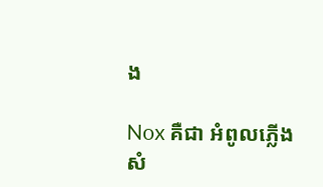ង

Nox គឺជា អំពូលភ្លើងសំ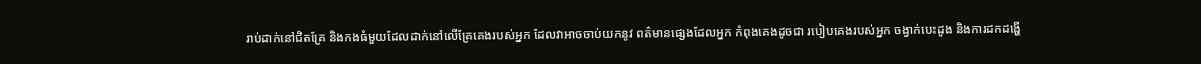រាប់ដាក់នៅជិតគ្រែ និងកងធំមួយដែលដាក់នៅលើគ្រែគេងរបស់អ្នក ដែលវាអាចចាប់យកនូវ ពត៌មានផ្សេងដែលអ្នក កំពុងគេងដូចជា របៀបគេងរបស់អ្នក ចង្វាក់បេះដូង និងការដកដង្ហើ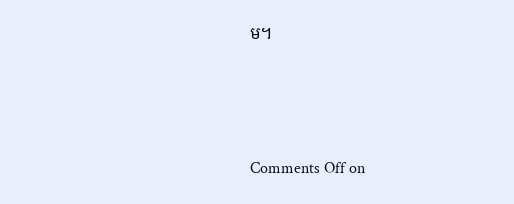ម។





Comments Off on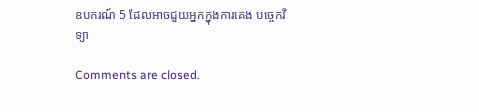ឧបករណ៍ 5 ដែលអាចជួយអ្នកក្នុងការគេង បច្ចេកវិទ្យា

Comments are closed.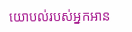យោបល់របស់អ្នកអាន